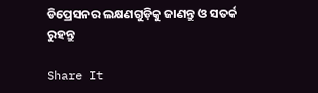ଡିପ୍ରେସନର ଲକ୍ଷଣଗୁଡ଼ିକୁ ଜାଣନ୍ତୁ ଓ ସତର୍କ ରୁହନ୍ତୁ

Share It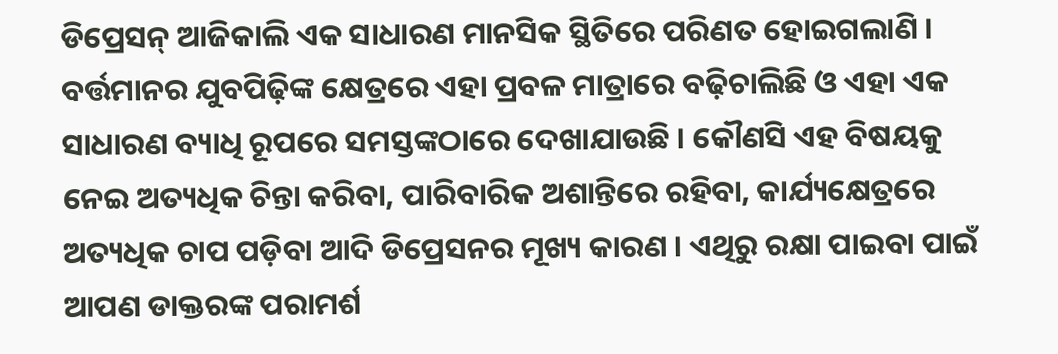ଡିପ୍ରେସନ୍ ଆଜିକାଲି ଏକ ସାଧାରଣ ମାନସିକ ସ୍ଥିତିରେ ପରିଣତ ହୋଇଗଲାଣି । ବର୍ତ୍ତମାନର ଯୁବପିଢ଼ିଙ୍କ କ୍ଷେତ୍ରରେ ଏହା ପ୍ରବଳ ମାତ୍ରାରେ ବଢ଼ିଚାଲିଛି ଓ ଏହା ଏକ ସାଧାରଣ ବ୍ୟାଧି ରୂପରେ ସମସ୍ତଙ୍କଠାରେ ଦେଖାଯାଉଛି । କୌଣସି ଏହ ବିଷୟକୁ ନେଇ ଅତ୍ୟଧିକ ଚିନ୍ତା କରିବା, ପାରିବାରିକ ଅଶାନ୍ତିରେ ରହିବା, କାର୍ଯ୍ୟକ୍ଷେତ୍ରରେ ଅତ୍ୟଧିକ ଚାପ ପଡ଼ିବା ଆଦି ଡିପ୍ରେସନର ମୂଖ୍ୟ କାରଣ । ଏଥିରୁ ରକ୍ଷା ପାଇବା ପାଇଁ ଆପଣ ଡାକ୍ତରଙ୍କ ପରାମର୍ଶ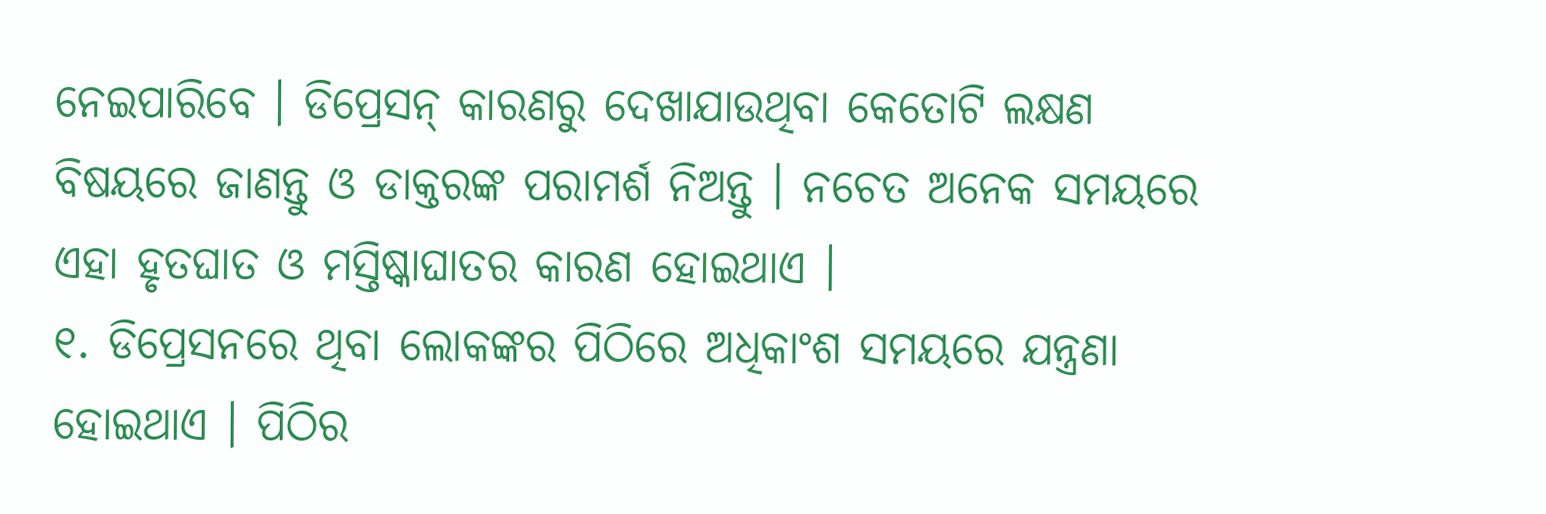ନେଇପାରିବେ । ଡିପ୍ରେସନ୍ କାରଣରୁ ଦେଖାଯାଉଥିବା କେତୋଟି ଲକ୍ଷଣ ବିଷୟରେ ଜାଣନ୍ତୁ ଓ ଡାକ୍ତରଙ୍କ ପରାମର୍ଶ ନିଅନ୍ତୁ । ନଚେତ ଅନେକ ସମୟରେ ଏହା ହୃତଘାତ ଓ ମସ୍ତିଷ୍କାଘାତର କାରଣ ହୋଇଥାଏ ।
୧. ଡିପ୍ରେସନରେ ଥିବା ଲୋକଙ୍କର ପିଠିରେ ଅଧିକାଂଶ ସମୟରେ ଯନ୍ତ୍ରଣା ହୋଇଥାଏ । ପିଠିର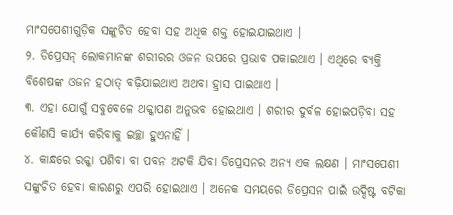ମାଂସପେଶୀଗୁଡ଼ିକ ସଙ୍କୁଚିତ ହେବା ସହ ଅଧିକ ଶକ୍ତ ହୋଇଯାଇଥାଏ ।
୨. ଡିପ୍ରେସନ୍ ଲୋକମାନଙ୍କ ଶରୀରର ଓଜନ ଉପରେ ପ୍ରଭାବ ପକାଇଥାଏ । ଏଥିରେ ବ୍ୟକ୍ତି ବିଶେଷଙ୍କ ଓଜନ ହଠାତ୍ ବଢ଼ିଯାଇଥାଏ ଅଥବା ହ୍ରାସ ପାଇଥାଏ ।
୩. ଏହା ଯୋଗୁଁ ସବୁବେଳେ ଥକ୍କାପଣ ଅନୁଭବ ହୋଇଥାଏ । ଶରୀର ଦୁର୍ବଳ ହୋଇପଡ଼ିବା ସହ କୌଣସି କାର୍ଯ୍ୟ କରିବାକୁ ଇଚ୍ଛା ହୁଏନାହିଁ ।
୪. କାନ୍ଧରେ ରକ୍କା ପଶିବା ବା ପବନ ଅଟକି ଯିବା ଡିପ୍ରେସନର ଅନ୍ୟ ଏକ ଲକ୍ଷଣ । ମାଂସପେଶୀ ସଙ୍କୁଚିତ ହେବା କାରଣରୁ ଏପରି ହୋଇଥାଏ । ଅନେକ ସମୟରେ ଡିପ୍ରେସନ ପାଇଁ ଉଦ୍ଦିଷ୍ଟ ବଟିକା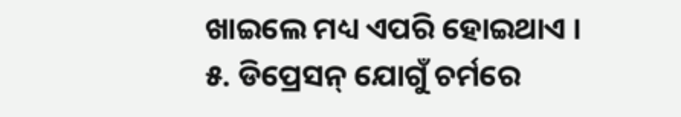ଖାଇଲେ ମଧ୍ୟ ଏପରି ହୋଇଥାଏ ।
୫. ଡିପ୍ରେସନ୍ ଯୋଗୁଁ ଚର୍ମରେ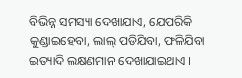ବିଭିନ୍ନ ସମସ୍ୟା ଦେଖାଯାଏ, ଯେପରିକି କୁଣ୍ଡାଇହେବା, ଲାଲ୍ ପଡିଯିବା, ଫଳିଯିବା ଇତ୍ୟାଦି ଲକ୍ଷଣମାନ ଦେଖାଯାଇଥାଏ ।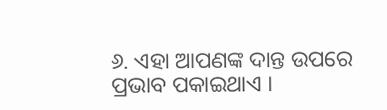୬. ଏହା ଆପଣଙ୍କ ଦାନ୍ତ ଉପରେ ପ୍ରଭାବ ପକାଇଥାଏ ।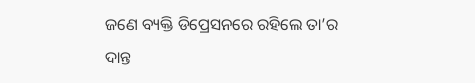ଜଣେ ବ୍ୟକ୍ତି ଡିପ୍ରେସନରେ ରହିଲେ ତା’ର ଦାନ୍ତ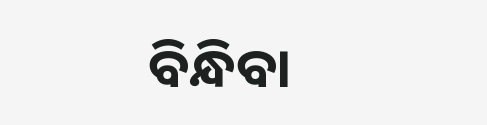ବିନ୍ଧିବା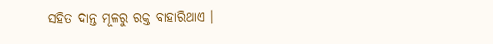ସହିତ ଦାନ୍ତ ମୂଳରୁ ରକ୍ତ ବାହାରିଥାଏ ।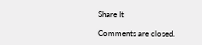Share It

Comments are closed.